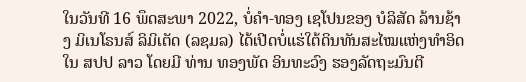ໃນວັນທີ 16 ພຶດສະພາ 2022, ບໍ່ຄຳ-ທອງ ເຊໂປນຂອງ ບໍລິສັດ ລ້ານຊ້າງ ມິເນໂຣນສ໌ ລິມິເຕັດ (ລຊມລ) ໄດ້ເປີດບໍ່ແຮ່ໃຕ້ດິນທັນສະໄໝແຫ່ງທຳອິດ ໃນ ສປປ ລາວ ໂດຍມີ ທ່ານ ທອງພັດ ອິນທະວົງ ຮອງລັດຖະມົນຕີ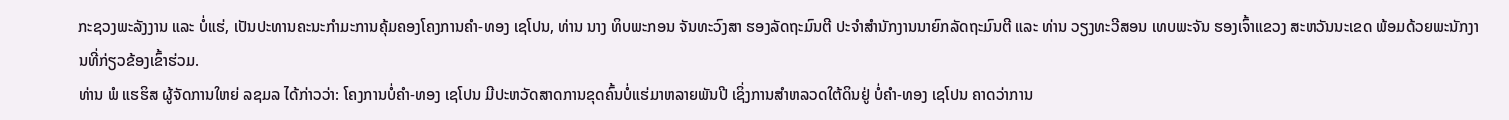ກະຊວງພະລັງງານ ແລະ ບໍ່ແຮ່, ເປັນປະທານຄະນະກຳມະການຄຸ້ມຄອງໂຄງການຄຳ-ທອງ ເຊໂປນ, ທ່ານ ນາງ ທິບພະກອນ ຈັນທະວົງສາ ຮອງລັດຖະມົນຕີ ປະຈຳສຳນັກງານນາຍົກລັດຖະມົນຕີ ແລະ ທ່ານ ວຽງທະວີສອນ ເທບພະຈັນ ຮອງເຈົ້າແຂວງ ສະຫວັນນະເຂດ ພ້ອມດ້ວຍພະນັກງານທີ່ກ່ຽວຂ້ອງເຂົ້າຮ່ວມ.
ທ່ານ ພໍ ແຮຮິສ ຜູ້ຈັດການໃຫຍ່ ລຊມລ ໄດ້ກ່າວວ່າ: ໂຄງການບໍ່ຄຳ-ທອງ ເຊໂປນ ມີປະຫວັດສາດການຂຸດຄົ້ນບໍ່ແຮ່ມາຫລາຍພັນປີ ເຊິ່ງການສຳຫລວດໃຕ້ດິນຢູ່ ບໍ່ຄຳ-ທອງ ເຊໂປນ ຄາດວ່າການ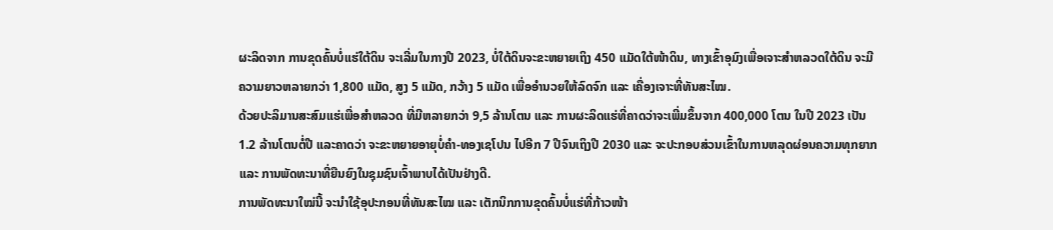ຜະລິດຈາກ ການຂຸດຄົ້ນບໍ່ແຮ່ໃຕ້ດິນ ຈະເລີ່ມໃນກາງປີ 2023, ບໍ່ໃຕ້ດິນຈະຂະຫຍາຍເຖິງ 450 ແມັດໃຕ້ໜ້າດິນ, ທາງເຂົ້າອຸມົງເພື່ອເຈາະສຳຫລວດໃຕ້ດິນ ຈະມີຄວາມຍາວຫລາຍກວ່າ 1,800 ແມັດ, ສູງ 5 ແມັດ, ກວ້າງ 5 ແມັດ ເພື່ອອຳນວຍໃຫ້ລົດຈົກ ແລະ ເຄື່ອງເຈາະທີ່ທັນສະໄໝ.
ດ້ວຍປະລິມານສະສົມແຮ່ເພື່ອສຳຫລວດ ທີ່ມີຫລາຍກວ່າ 9,5 ລ້ານໂຕນ ແລະ ການຜະລິດແຮ່ທີ່ຄາດວ່າຈະເພີ່ມຂຶ້ນຈາກ 400,000 ໂຕນ ໃນປີ 2023 ເປັນ 1.2 ລ້ານໂຕນຕໍ່ປີ ແລະຄາດວ່າ ຈະຂະຫຍາຍອາຍຸບໍ່ຄຳ-ທອງເຊໂປນ ໄປອີກ 7 ປີຈົນເຖິງປີ 2030 ແລະ ຈະປະກອບສ່ວນເຂົ້າໃນການຫລຸດຜ່ອນຄວາມທຸກຍາກ ແລະ ການພັດທະນາທີ່ຍືນຍົງໃນຊຸມຊົນເຈົ້າພາບໄດ້ເປັນຢ່າງດີ.
ການພັດທະນາໃໝ່ນີ້ ຈະນຳໃຊ້ອຸປະກອນທີ່ທັນສະໄໝ ແລະ ເຕັກນິກການຂຸດຄົ້ນບໍ່ແຮ່ທີ່ກ້າວໜ້າ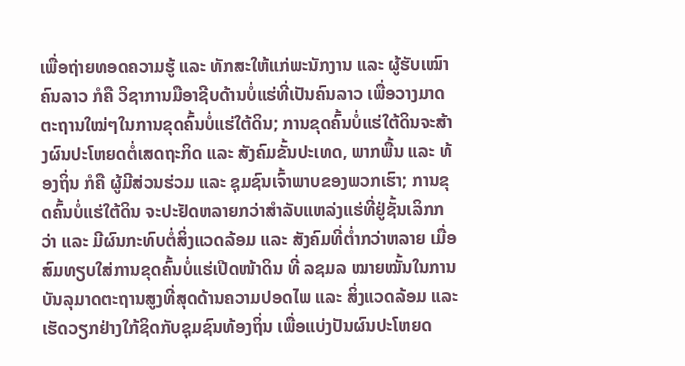ເພື່ອຖ່າຍທອດຄວາມຮູ້ ແລະ ທັກສະໃຫ້ແກ່ພະນັກງານ ແລະ ຜູ້ຮັບເໝົາຄົນລາວ ກໍຄື ວິຊາການມືອາຊີບດ້ານບໍ່ແຮ່ທີ່ເປັນຄົນລາວ ເພື່ອວາງມາດຕະຖານໃໝ່ໆໃນການຂຸດຄົ້ນບໍ່ແຮ່ໃຕ້ດິນ; ການຂຸດຄົ້ນບໍ່ແຮ່ໃຕ້ດິນຈະສ້າງຜົນປະໂຫຍດຕໍ່ເສດຖະກິດ ແລະ ສັງຄົມຂັ້ນປະເທດ, ພາກພື້ນ ແລະ ທ້ອງຖິ່ນ ກໍຄື ຜູ້ມີສ່ວນຮ່ວມ ແລະ ຊຸມຊົນເຈົ້າພາບຂອງພວກເຮົາ; ການຂຸດຄົ້ນບໍ່ແຮ່ໃຕ້ດິນ ຈະປະຢັດຫລາຍກວ່າສຳລັບແຫລ່ງແຮ່ທີ່ຢູ່ຊັ້ນເລິກກວ່າ ແລະ ມີຜົນກະທົບຕໍ່ສິ່ງແວດລ້ອມ ແລະ ສັງຄົມທີ່ຕ່ຳກວ່າຫລາຍ ເມື່ອສົມທຽບໃສ່ການຂຸດຄົ້ນບໍ່ແຮ່ເປີດໜ້າດິນ ທີ່ ລຊມລ ໝາຍໝັ້ນໃນການບັນລຸມາດຕະຖານສູງທີ່ສຸດດ້ານຄວາມປອດໄພ ແລະ ສິ່ງແວດລ້ອມ ແລະ ເຮັດວຽກຢ່າງໃກ້ຊິດກັບຊຸມຊົນທ້ອງຖິ່ນ ເພື່ອແບ່ງປັນຜົນປະໂຫຍດ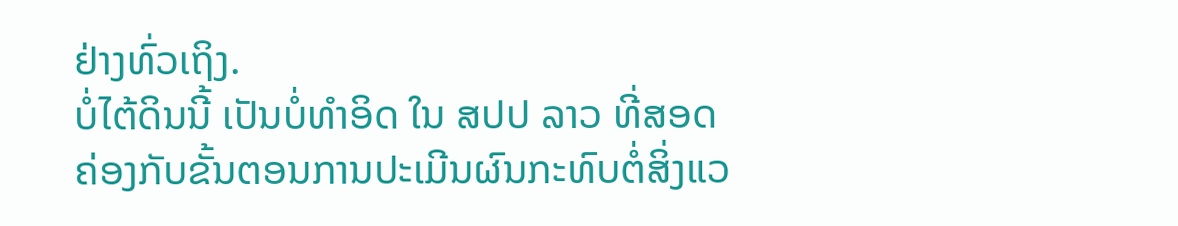ຢ່າງທົ່ວເຖິງ.
ບໍ່ໄຕ້ດິນນີ້ ເປັນບໍ່ທໍາອິດ ໃນ ສປປ ລາວ ທີ່ສອດຄ່ອງກັບຂັ້ນຕອນການປະເມີນຜົນກະທົບຕໍ່ສິ່ງແວ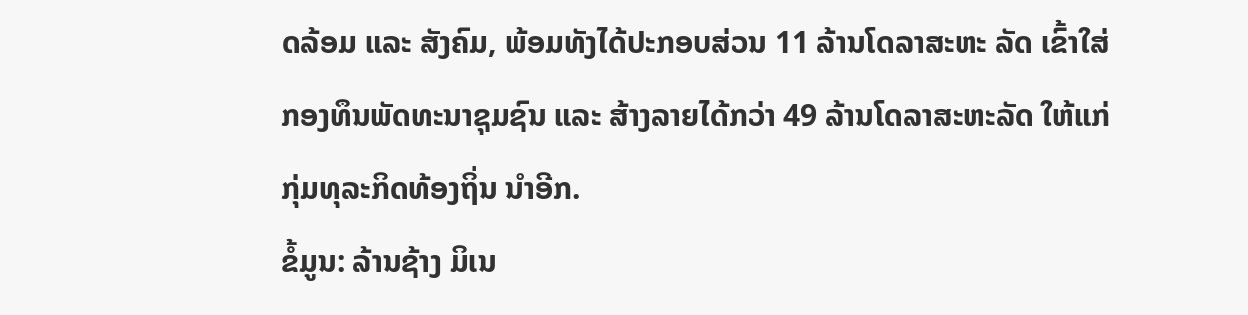ດລ້ອມ ແລະ ສັງຄົມ, ພ້ອມທັງໄດ້ປະກອບສ່ວນ 11 ລ້ານໂດລາສະຫະ ລັດ ເຂົ້າໃສ່ກອງທຶນພັດທະນາຊຸມຊົນ ແລະ ສ້າງລາຍໄດ້ກວ່າ 49 ລ້ານໂດລາສະຫະລັດ ໃຫ້ແກ່ກຸ່ມທຸລະກິດທ້ອງຖິ່ນ ນຳອີກ.
ຂໍ້ມູນ: ລ້ານຊ້າງ ມິເນ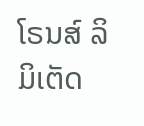ໂຣນສ໌ ລິມິເຕັດ